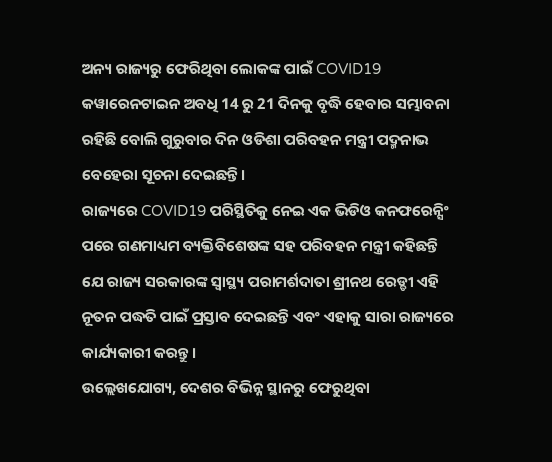ଅନ୍ୟ ରାଜ୍ୟରୁ ଫେରିଥିବା ଲୋକଙ୍କ ପାଇଁ COVID19 କୱାରେନଟାଇନ ଅବଧି 14 ରୁ 21 ଦିନକୁ ବୃଦ୍ଧି ହେବାର ସମ୍ଭାବନା ରହିଛି ବୋଲି ଗୁରୁବାର ଦିନ ଓଡିଶା ପରିବହନ ମନ୍ତ୍ରୀ ପଦ୍ମନାଭ ବେହେରା ସୂଚନା ଦେଇଛନ୍ତି।
ରାଜ୍ୟରେ COVID19 ପରିସ୍ଥିତିକୁ ନେଇ ଏକ ଭିଡିଓ କନଫରେନ୍ସିଂ ପରେ ଗଣମାଧ୍ୟମ ବ୍ୟକ୍ତିବିଶେଷଙ୍କ ସହ ପରିବହନ ମନ୍ତ୍ରୀ କହିଛନ୍ତି ଯେ ରାଜ୍ୟ ସରକାରଙ୍କ ସ୍ୱାସ୍ଥ୍ୟ ପରାମର୍ଶଦାତା ଶ୍ରୀନଥ ରେଡ୍ଡୀ ଏହି ନୂତନ ପଦ୍ଧତି ପାଇଁ ପ୍ରସ୍ତାବ ଦେଇଛନ୍ତି ଏବଂ ଏହାକୁ ସାରା ରାଜ୍ୟରେ କାର୍ଯ୍ୟକାରୀ କରନ୍ତୁ।
ଉଲ୍ଲେଖଯୋଗ୍ୟ, ଦେଶର ବିଭିନ୍ନ ସ୍ଥାନରୁ ଫେରୁଥିବା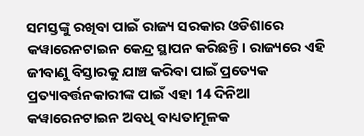ସମସ୍ତଙ୍କୁ ରଖିବା ପାଇଁ ରାଜ୍ୟ ସରକାର ଓଡିଶାରେ କୱାରେନଟାଇନ କେନ୍ଦ୍ର ସ୍ଥାପନ କରିଛନ୍ତି। ରାଜ୍ୟରେ ଏହି ଜୀବାଣୁ ବିସ୍ତାରକୁ ଯାଞ୍ଚ କରିବା ପାଇଁ ପ୍ରତ୍ୟେକ ପ୍ରତ୍ୟାବର୍ତ୍ତନକାରୀଙ୍କ ପାଇଁ ଏହା 14 ଦିନିଆ କୱାରେନଟାଇନ ଅବଧି ବାଧ୍ୟତାମୂଳକ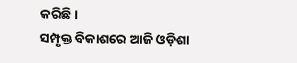କରିଛି।
ସମ୍ପୃକ୍ତ ବିକାଶରେ ଆଜି ଓଡ଼ିଶା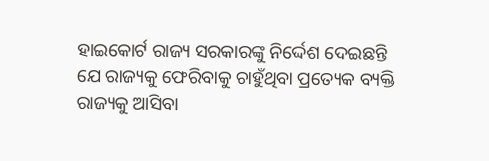ହାଇକୋର୍ଟ ରାଜ୍ୟ ସରକାରଙ୍କୁ ନିର୍ଦ୍ଦେଶ ଦେଇଛନ୍ତି ଯେ ରାଜ୍ୟକୁ ଫେରିବାକୁ ଚାହୁଁଥିବା ପ୍ରତ୍ୟେକ ବ୍ୟକ୍ତି ରାଜ୍ୟକୁ ଆସିବା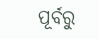ପୂର୍ବରୁ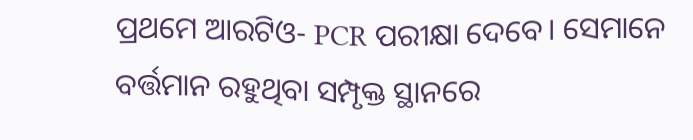ପ୍ରଥମେ ଆରଟିଓ- PCR ପରୀକ୍ଷା ଦେବେ। ସେମାନେ ବର୍ତ୍ତମାନ ରହୁଥିବା ସମ୍ପୃକ୍ତ ସ୍ଥାନରେ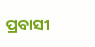ପ୍ରବାସୀ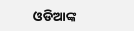ଓଡିଆଙ୍କ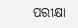ପରୀକ୍ଷା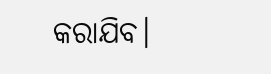କରାଯିବ।